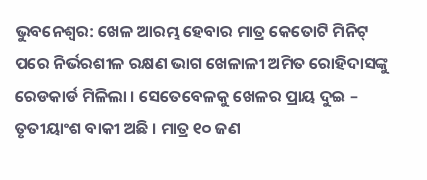ଭୁବନେଶ୍ୱର: ଖେଳ ଆରମ୍ଭ ହେବାର ମାତ୍ର କେତୋଟି ମିନିଟ୍ ପରେ ନିର୍ଭରଶୀଳ ରକ୍ଷଣ ଭାଗ ଖେଳାଳୀ ଅମିତ ରୋହିଦାସଙ୍କୁ ରେଡକାର୍ଡ ମିଳିଲା । ସେତେବେଳକୁ ଖେଳର ପ୍ରାୟ ଦୁଇ – ତୃତୀୟାଂଶ ବାକୀ ଅଛି । ମାତ୍ର ୧୦ ଜଣ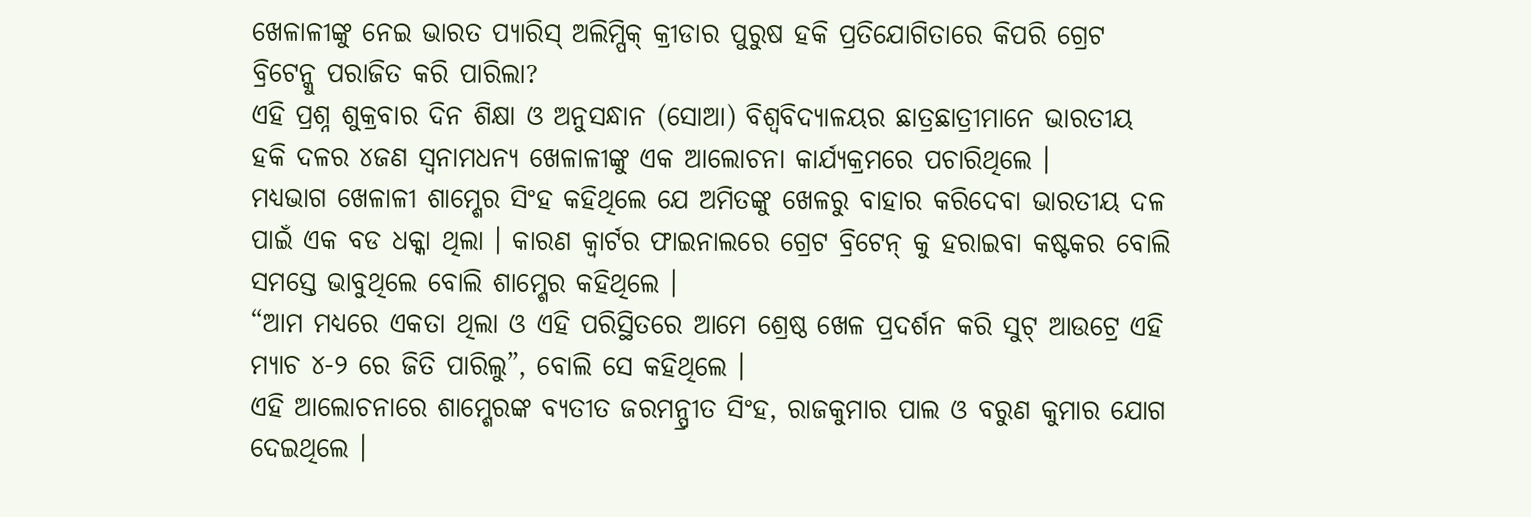ଖେଳାଳୀଙ୍କୁ ନେଇ ଭାରତ ପ୍ୟାରିସ୍ ଅଲିମ୍ପିକ୍ କ୍ରୀଡାର ପୁରୁଷ ହକି ପ୍ରତିଯୋଗିତାରେ କିପରି ଗ୍ରେଟ ବ୍ରିଟେନ୍କୁ ପରାଜିତ କରି ପାରିଲା?
ଏହି ପ୍ରଶ୍ନ ଶୁକ୍ରବାର ଦିନ ଶିକ୍ଷା ଓ ଅନୁସନ୍ଧାନ (ସୋଆ) ବିଶ୍ୱବିଦ୍ୟାଳୟର ଛାତ୍ରଛାତ୍ରୀମାନେ ଭାରତୀୟ ହକି ଦଳର ୪ଜଣ ସ୍ୱନାମଧନ୍ୟ ଖେଳାଳୀଙ୍କୁ ଏକ ଆଲୋଚନା କାର୍ଯ୍ୟକ୍ରମରେ ପଚାରିଥିଲେ ।
ମଧ୍ୟଭାଗ ଖେଳାଳୀ ଶାମ୍ଶେର ସିଂହ କହିଥିଲେ ଯେ ଅମିତଙ୍କୁ ଖେଳରୁ ବାହାର କରିଦେବା ଭାରତୀୟ ଦଳ ପାଇଁ ଏକ ବଡ ଧକ୍କା ଥିଲା । କାରଣ କ୍ୱାର୍ଟର ଫାଇନାଲରେ ଗ୍ରେଟ ବ୍ରିଟେନ୍ କୁ ହରାଇବା କଷ୍ଟକର ବୋଲି ସମସ୍ତେ ଭାବୁଥିଲେ ବୋଲି ଶାମ୍ଶେର କହିଥିଲେ ।
“ଆମ ମଧ୍ୟରେ ଏକତା ଥିଲା ଓ ଏହି ପରିସ୍ଥିତରେ ଆମେ ଶ୍ରେଷ୍ଠ ଖେଳ ପ୍ରଦର୍ଶନ କରି ସୁଟ୍ ଆଉଟ୍ରେ ଏହି ମ୍ୟାଚ ୪-୨ ରେ ଜିତି ପାରିଲୁ”, ବୋଲି ସେ କହିଥିଲେ ।
ଏହି ଆଲୋଚନାରେ ଶାମ୍ଶେରଙ୍କ ବ୍ୟତୀତ ଜରମନ୍ପ୍ରୀତ ସିଂହ, ରାଜକୁମାର ପାଲ ଓ ବରୁଣ କୁମାର ଯୋଗ ଦେଇଥିଲେ ।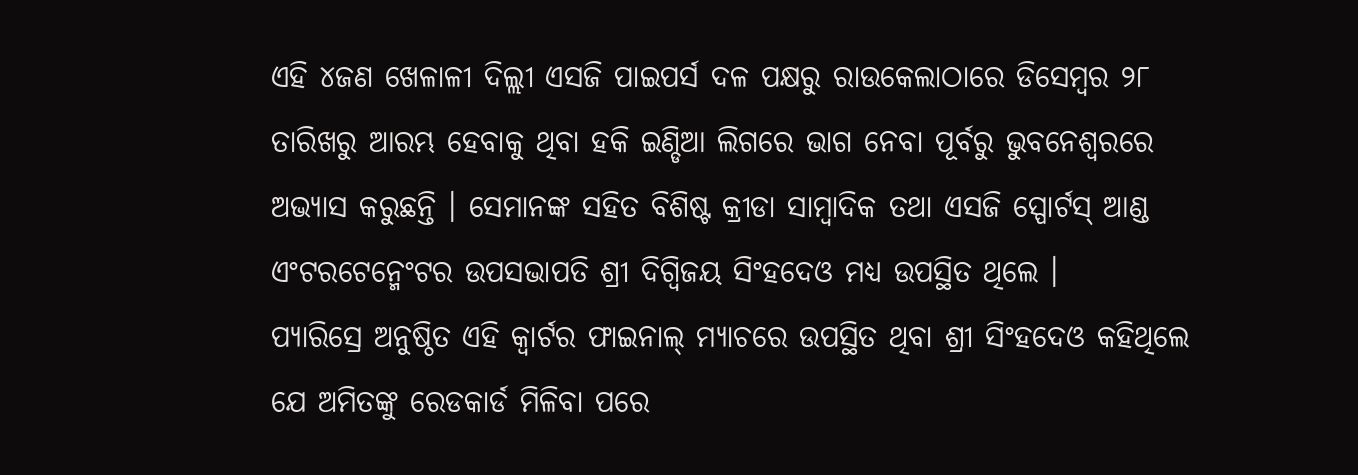ଏହି ୪ଜଣ ଖେଳାଳୀ ଦିଲ୍ଲୀ ଏସଜି ପାଇପର୍ସ ଦଳ ପକ୍ଷରୁ ରାଉକେଲାଠାରେ ଡିସେମ୍ବର ୨୮ ତାରିଖରୁ ଆରମ୍ଭ ହେବାକୁ ଥିବା ହକି ଇଣ୍ଡିଆ ଲିଗରେ ଭାଗ ନେବା ପୂର୍ବରୁ ଭୁବନେଶ୍ୱରରେ ଅଭ୍ୟାସ କରୁଛନ୍ତି । ସେମାନଙ୍କ ସହିତ ବିଶିଷ୍ଟ କ୍ରୀଡା ସାମ୍ବାଦିକ ତଥା ଏସଜି ସ୍ପୋର୍ଟସ୍ ଆଣ୍ଡ ଏଂଟରଟେନ୍ମେଂଟର ଉପସଭାପତି ଶ୍ରୀ ଦିଗ୍ବିଜୟ ସିଂହଦେଓ ମଧ୍ୟ ଉପସ୍ଥିତ ଥିଲେ ।
ପ୍ୟାରିସ୍ରେ ଅନୁଷ୍ଠିତ ଏହି କ୍ୱାର୍ଟର ଫାଇନାଲ୍ ମ୍ୟାଚରେ ଉପସ୍ଥିତ ଥିବା ଶ୍ରୀ ସିଂହଦେଓ କହିଥିଲେ ଯେ ଅମିତଙ୍କୁ ରେଡକାର୍ଡ ମିଳିବା ପରେ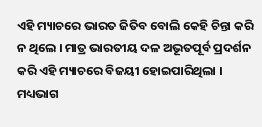ଏହି ମ୍ୟାଚରେ ଭାରତ ଜିତିବ ବୋଲି କେହି ଚିନ୍ତା କରି ନ ଥିଲେ । ମାତ୍ର ଭାରତୀୟ ଦଳ ଅଭୂତପୂର୍ବ ପ୍ରଦର୍ଶନ କରି ଏହି ମ୍ୟାଚରେ ବିଜୟୀ ହୋଇପାରିଥିଲା ।
ମଧ୍ୟଭାଗ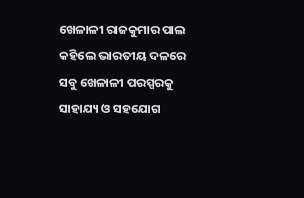ଖେଳାଳୀ ରାଜକୁମାର ପାଲ କହିଲେ ଭାରତୀୟ ଦଳରେ ସବୁ ଖେଳାଳୀ ପରସ୍ପରକୁ ସାହାଯ୍ୟ ଓ ସହଯୋଗ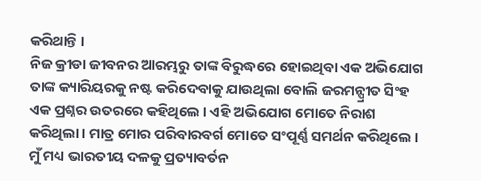କରିଥାନ୍ତି ।
ନିଜ କ୍ରୀଡା ଜୀବନର ଆରମ୍ଭରୁ ତାଙ୍କ ବିରୁଦ୍ଧରେ ହୋଇଥିବା ଏକ ଅଭିଯୋଗ ତାଙ୍କ କ୍ୟାରିୟରକୁ ନଷ୍ଟ କରିଦେବାକୁ ଯାଉଥିଲା ବୋଲି ଜରମନ୍ପ୍ରୀତ ସିଂହ ଏକ ପ୍ରଶ୍ନର ଉତରରେ କହିଥିଲେ । ଏହି ଅଭିଯୋଗ ମୋତେ ନିରାଶ କରିଥିଲା । ମାତ୍ର ମୋର ପରିବାରବର୍ଗ ମୋତେ ସଂପୂର୍ଣ୍ଣ ସମର୍ଥନ କରିଥିଲେ । ମୁଁ ମଧ୍ୟ ଭାରତୀୟ ଦଳକୁ ପ୍ରତ୍ୟାବର୍ତନ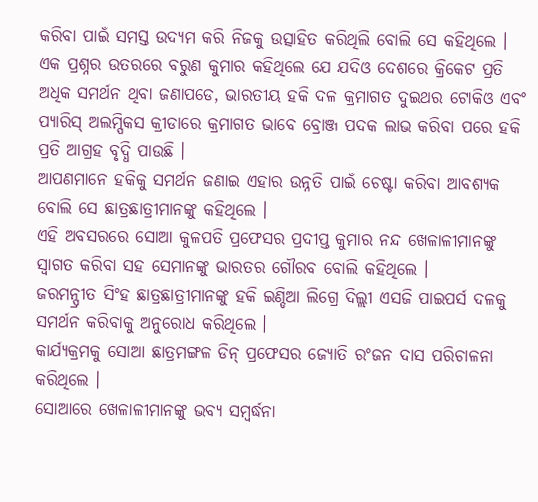କରିବା ପାଇଁ ସମସ୍ତ ଉଦ୍ୟମ କରି ନିଜକୁ ଉତ୍ସାହିତ କରିଥିଲି ବୋଲି ସେ କହିଥିଲେ ।
ଏକ ପ୍ରଶ୍ନର ଉତରରେ ବରୁଣ କୁମାର କହିଥିଲେ ଯେ ଯଦିଓ ଦେଶରେ କ୍ରିକେଟ ପ୍ରତି ଅଧିକ ସମର୍ଥନ ଥିବା ଜଣାପଡେ, ଭାରତୀୟ ହକି ଦଳ କ୍ରମାଗତ ଦୁଇଥର ଟୋକିଓ ଏବଂ ପ୍ୟାରିସ୍ ଅଲମ୍ପିକସ କ୍ରୀଡାରେ କ୍ରମାଗତ ଭାବେ ବ୍ରୋଞ୍ଜ ପଦକ ଲାଭ କରିବା ପରେ ହକି ପ୍ରତି ଆଗ୍ରହ ବୃଦ୍ଧି ପାଉଛି ।
ଆପଣମାନେ ହକିକୁ ସମର୍ଥନ ଜଣାଇ ଏହାର ଉନ୍ନତି ପାଇଁ ଚେଷ୍ଟା କରିବା ଆବଶ୍ୟକ ବୋଲି ସେ ଛାତ୍ରଛାତ୍ରୀମାନଙ୍କୁ କହିଥିଲେ ।
ଏହି ଅବସରରେ ସୋଆ କୁଳପତି ପ୍ରଫେସର ପ୍ରଦୀପ୍ତ କୁମାର ନନ୍ଦ ଖେଳାଳୀମାନଙ୍କୁ ସ୍ୱାଗତ କରିବା ସହ ସେମାନଙ୍କୁ ଭାରତର ଗୌରବ ବୋଲି କହିଥିଲେ ।
ଜରମନ୍ପ୍ରୀତ ସିଂହ ଛାତ୍ରଛାତ୍ରୀମାନଙ୍କୁ ହକି ଇଣ୍ଡିଆ ଲିଗ୍ରେ ଦିଲ୍ଲୀ ଏସଜି ପାଇପର୍ସ ଦଳକୁ ସମର୍ଥନ କରିବାକୁ ଅନୁରୋଧ କରିଥିଲେ ।
କାର୍ଯ୍ୟକ୍ରମକୁ ସୋଆ ଛାତ୍ରମଙ୍ଗଳ ଡିନ୍ ପ୍ରଫେସର ଜ୍ୟୋତି ରଂଜନ ଦାସ ପରିଚାଳନା କରିଥିଲେ ।
ସୋଆରେ ଖେଳାଳୀମାନଙ୍କୁ ଭବ୍ୟ ସମ୍ବର୍ଦ୍ଧନା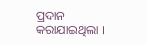ପ୍ରଦାନ କରାଯାଇଥିଲା ।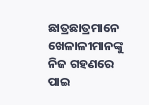ଛାତ୍ରଛାତ୍ରମାନେ ଖେଳାଳୀମାନଙ୍କୁ ନିଜ ଗହଣରେ ପାଇ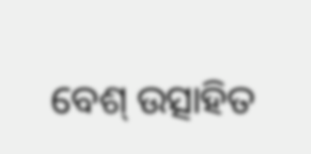ବେଶ୍ ଉତ୍ସାହିତ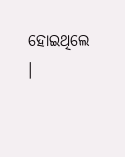ହୋଇଥିଲେ ।